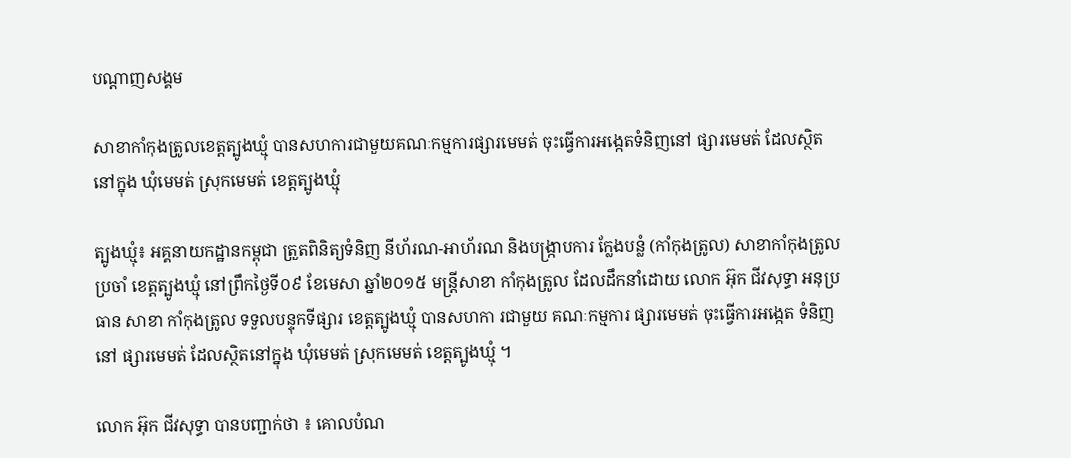បណ្តាញសង្គម

សាខាកាំកុងត្រូលខេត្តត្បូងឃ្មុំ បានសហការជាមួយគណៈកម្មការផ្សារមេមត់ ចុះធ្វើការអង្កេតទំនិញនៅ ផ្សារមេមត់ ដែលស្ថិតនៅក្នុង ឃុំមេមត់ ស្រុកមេមត់ ខេត្តត្បូងឃ្មុំ

ត្បូងឃ្មុំ៖ អគ្គនាយកដ្ឋានកម្ពុជា ត្រួតពិនិត្យទំនិញ នីហ័រណ-អាហ័រណ និងបង្ក្រាបការ ក្លែងបន្លំ (កាំកុងត្រូល) សាខាកាំកុងត្រូល ប្រចាំ ខេត្តត្បូងឃ្មុំ នៅព្រឹកថ្ងៃទី០៩ ខែមេសា ឆ្នាំ២០១៥ មន្ត្រីសាខា កាំកុងត្រូល ដែលដឹកនាំដោយ លោក អ៊ុក ជីវសុទ្ធា អនុប្រធាន សាខា កាំកុងត្រូល ទទួលបន្ទុកទីផ្សារ ខេត្តត្បូងឃ្មុំ បានសហកា រជាមួយ គណៈកម្មការ ផ្សារមេមត់ ចុះធ្វើការអង្កេត ទំនិញនៅ ផ្សារមេមត់ ដែលស្ថិតនៅក្នុង ឃុំមេមត់ ស្រុកមេមត់ ខេត្តត្បូងឃ្មុំ ។

លោក អ៊ុក ជីវសុទ្ធា បានបញ្ជាក់ថា ៖ គោលបំណ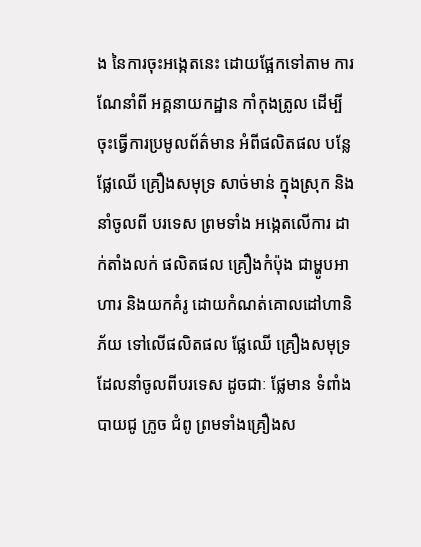ង នៃការចុះអង្កេតនេះ ដោយផ្អែកទៅតាម ការណែនាំពី អគ្គនាយកដ្ឋាន កាំកុងត្រូល ដើម្បីចុះធ្វើការប្រមូលព័ត៌មាន អំពីផលិតផល បន្លែ ផ្លែឈើ គ្រឿងសមុទ្រ សាច់មាន់ ក្នុងស្រុក និងនាំចូលពី បរទេស ព្រមទាំង អង្កេតលើការ ដាក់តាំងលក់ ផលិតផល គ្រឿងកំប៉ុង ជាម្ហូបអាហារ និងយកគំរូ ដោយកំណត់គោលដៅហានិភ័យ ទៅលើផលិតផល ផ្លែឈើ គ្រឿងសមុទ្រ ដែលនាំចូលពីបរទេស ដូចជាៈ ផ្លែមាន ទំពាំងបាយជូ ក្រូច ជំពូ ព្រមទាំងគ្រឿងស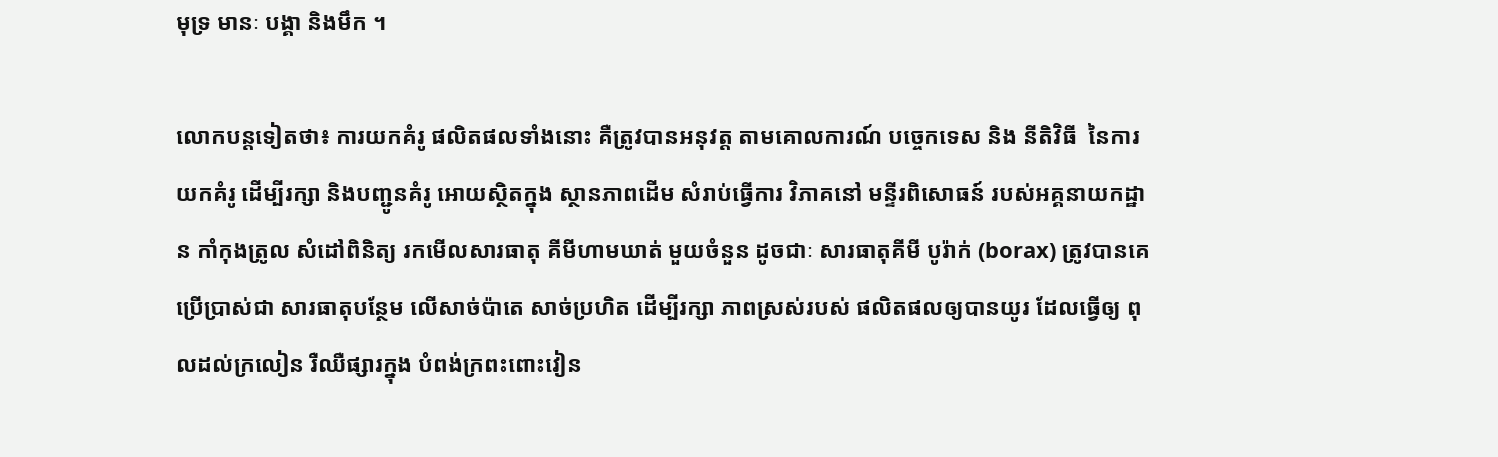មុទ្រ មានៈ បង្គា និងមឹក ។

លោកបន្តទៀតថា៖ ការយកគំរូ ផលិតផលទាំងនោះ គឺត្រូវបានអនុវត្ត តាមគោលការណ៍ បច្ចេកទេស និង នីតិវិធី  នៃការយកគំរូ ដើម្បីរក្សា និងបញ្ជូនគំរូ អោយស្ថិតក្នុង ស្ថានភាពដើម សំរាប់ធ្វើការ វិភាគនៅ មន្ទីរពិសោធន៍ របស់អគ្គនាយកដ្ឋាន កាំកុងត្រូល សំដៅពិនិត្យ រកមើលសារធាតុ គីមីហាមឃាត់ មួយចំនួន ដូចជាៈ សារធាតុគីមី បូរ៉ាក់ (borax) ត្រូវបានគេ ប្រើប្រាស់ជា សារធាតុបន្ថែម លើសាច់ប៉ាតេ សាច់ប្រហិត ដើម្បីរក្សា ភាពស្រស់របស់ ផលិតផលឲ្យបានយូរ ដែលធ្វើឲ្យ ពុលដល់ក្រលៀន រឺឈឺផ្សារក្នុង បំពង់ក្រពះពោះវៀន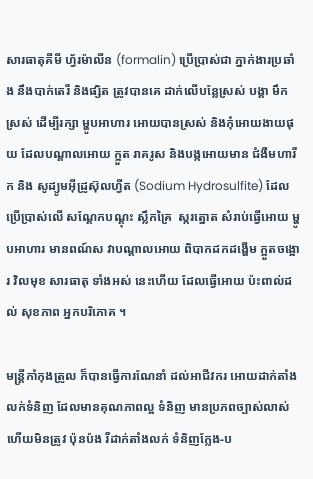សារធាតុគីមី ហ្វ័រម៉ាលីន (formalin) ប្រើប្រាស់ជា ភ្នាក់ងារប្រឆាំង នឹងបាក់តេរី និងផ្សិត ត្រូវបានគេ ដាក់លើបន្លែស្រស់ បង្គា មឹកស្រស់ ដើម្បីរក្សា ម្ហូបអាហារ អោយបានស្រស់ និងកុំអោយងាយផុយ ដែលបណ្តាលអោយ ក្អួត រាគរូស និងបង្កអោយមាន ជំងឺមហារីក និង សូដ្យូមអ៊ីដ្រូស៊ុលហ្វីត (Sodium Hydrosulfite) ដែលប្រើប្រាស់លើ សណ្តែកបណ្តុះ ស្លឹកគ្រៃ  ស្ករត្នោត សំរាប់ធ្វើអោយ ម្ហូបអាហារ មានពណ៍ស វាបណ្តាលអោយ ពិបាកដកដង្ហើម ក្អួតចង្អោរ វិលមុខ សារធាតុ ទាំងអស់ នេះហើយ ដែលធ្វើអោយ ប៉ះពាល់ដល់ សុខភាព អ្នកបរិភោគ ។

មន្ត្រីកាំកុងត្រូល ក៏បានធ្វើការណែនាំ ដល់អាជីវករ អោយដាក់តាំង លក់ទំនិញ ដែលមានគុណភាពល្អ ទំនិញ មានប្រភពច្បាស់លាស់ ហើយមិនត្រូវ ប៉ុនប៉ង រឺដាក់តាំងលក់ ទំនិញក្លែង-ប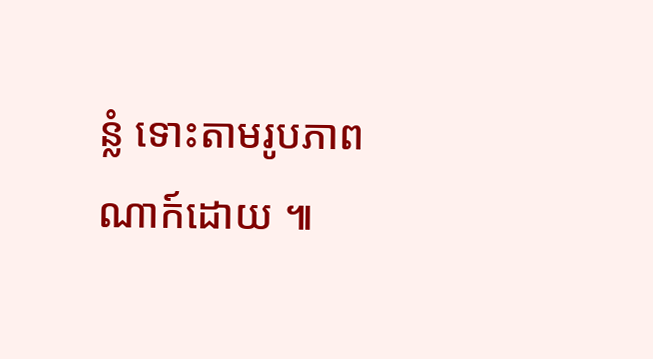ន្លំ ទោះតាមរូបភាព ណាក៍ដោយ ៕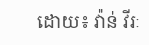ដោយ៖ វ៉ាន់ វីរៈ